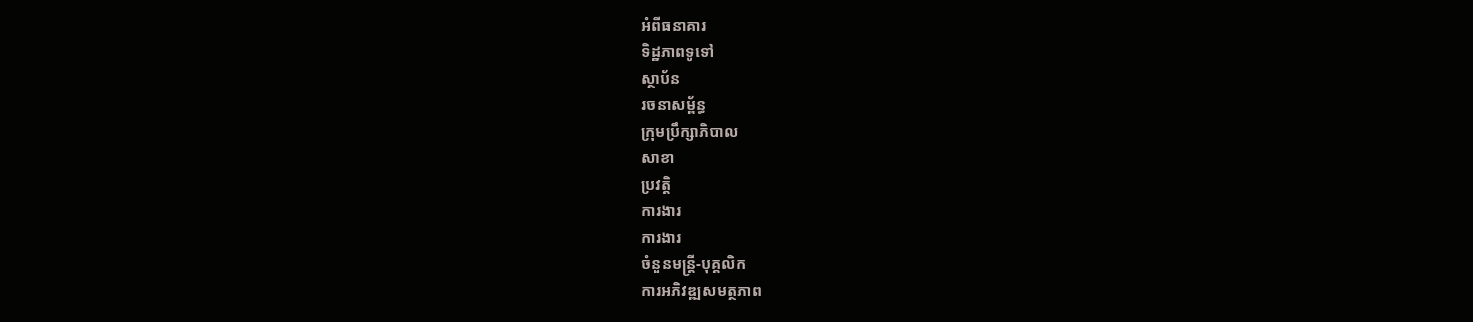អំពីធនាគារ
ទិដ្ឋភាពទូទៅ
ស្ថាប័ន
រចនាសម្ព័ន្ធ
ក្រុមប្រឹក្សាភិបាល
សាខា
ប្រវត្តិ
ការងារ
ការងារ
ចំនួនមន្ត្រី-បុគ្គលិក
ការអភិវឌ្ឍសមត្ថភាព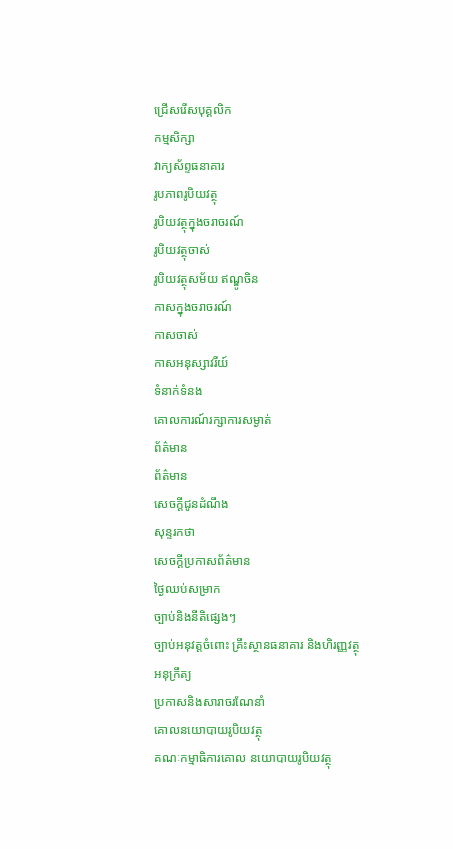ជ្រើសរើសបុគ្គលិក
កម្មសិក្សា
វាក្យស័ព្ទធនាគារ
រូបភាពរូបិយវត្ថុ
រូបិយវត្ថុក្នុងចរាចរណ៍
រូបិយវត្ថុចាស់
រូបិយវត្ថុសម័យ ឥណ្ឌូចិន
កាសក្នុងចរាចរណ៍
កាសចាស់
កាសអនុស្សាវរីយ៍
ទំនាក់ទំនង
គោលការណ៍រក្សាការសម្ងាត់
ព័ត៌មាន
ព័ត៌មាន
សេចក្តីជូនដំណឹង
សុន្ទរកថា
សេចក្តីប្រកាសព័ត៌មាន
ថ្ងៃឈប់សម្រាក
ច្បាប់និងនីតិផ្សេងៗ
ច្បាប់អនុវត្តចំពោះ គ្រឹះស្ថានធនាគារ និងហិរញ្ញវត្ថុ
អនុក្រឹត្យ
ប្រកាសនិងសារាចរណែនាំ
គោលនយោបាយរូបិយវត្ថុ
គណៈកម្មាធិការគោល នយោបាយរូបិយវត្ថុ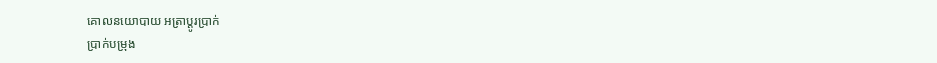គោលនយោបាយ អត្រាប្តូរប្រាក់
ប្រាក់បម្រុង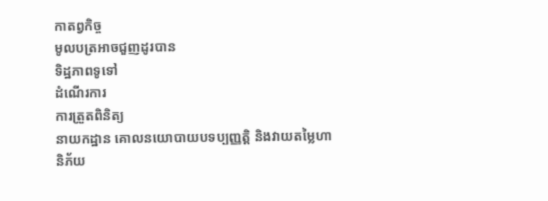កាតព្វកិច្ច
មូលបត្រអាចជួញដូរបាន
ទិដ្ឋភាពទូទៅ
ដំណើរការ
ការត្រួតពិនិត្យ
នាយកដ្ឋាន គោលនយោបាយបទប្បញ្ញត្តិ និងវាយតម្លៃហានិភ័យ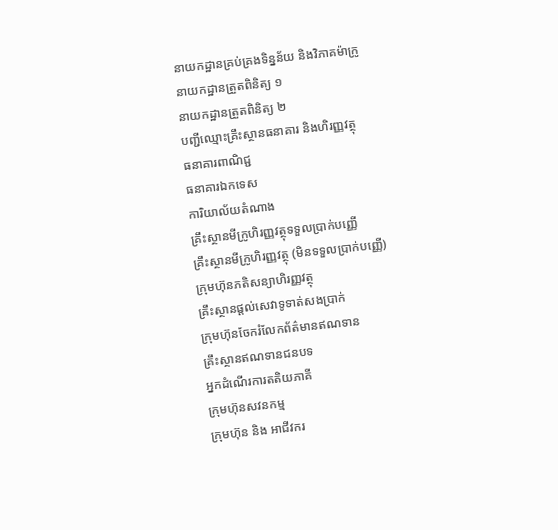នាយកដ្ឋានគ្រប់គ្រងទិន្នន័យ និងវិភាគម៉ាក្រូ
នាយកដ្ឋានត្រួតពិនិត្យ ១
នាយកដ្ឋានត្រួតពិនិត្យ ២
បញ្ជីឈ្មោះគ្រឹះស្ថានធនាគារ និងហិរញ្ញវត្ថុ
ធនាគារពាណិជ្ជ
ធនាគារឯកទេស
ការិយាល័យតំណាង
គ្រឹះស្ថានមីក្រូហិរញ្ញវត្ថុទទួលប្រាក់បញ្ញើ
គ្រឹះស្ថានមីក្រូហិរញ្ញវត្ថុ (មិនទទួលប្រាក់បញ្ញើ)
ក្រុមហ៊ុនភតិសន្យាហិរញ្ញវត្ថុ
គ្រឹះស្ថានផ្ដល់សេវាទូទាត់សងប្រាក់
ក្រុមហ៊ុនចែករំលែកព័ត៌មានឥណទាន
គ្រឹះស្ថានឥណទានជនបទ
អ្នកដំណើរការតតិយភាគី
ក្រុមហ៊ុនសវនកម្ម
ក្រុមហ៊ុន និង អាជីវករ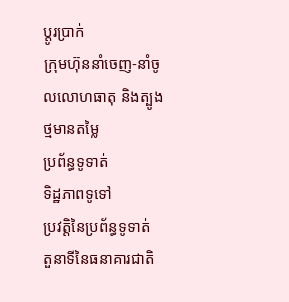ប្តូរប្រាក់
ក្រុមហ៊ុននាំចេញ-នាំចូលលោហធាតុ និងត្បូងថ្មមានតម្លៃ
ប្រព័ន្ធទូទាត់
ទិដ្ឋភាពទូទៅ
ប្រវត្តិនៃប្រព័ន្ធទូទាត់
តួនាទីនៃធនាគារជាតិ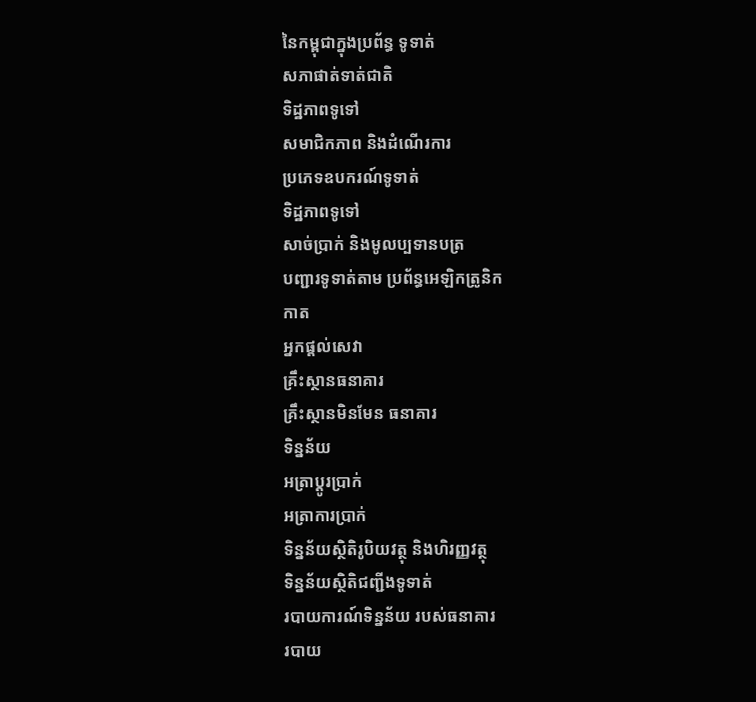នៃកម្ពុជាក្នុងប្រព័ន្ធ ទូទាត់
សភាផាត់ទាត់ជាតិ
ទិដ្ឋភាពទូទៅ
សមាជិកភាព និងដំណើរការ
ប្រភេទឧបករណ៍ទូទាត់
ទិដ្ឋភាពទូទៅ
សាច់ប្រាក់ និងមូលប្បទានបត្រ
បញ្ជារទូទាត់តាម ប្រព័ន្ធអេឡិកត្រូនិក
កាត
អ្នកផ្តល់សេវា
គ្រឹះស្ថានធនាគារ
គ្រឹះស្ថានមិនមែន ធនាគារ
ទិន្នន័យ
អត្រាប្តូរបា្រក់
អត្រាការប្រាក់
ទិន្នន័យស្ថិតិរូបិយវត្ថុ និងហិរញ្ញវត្ថុ
ទិន្នន័យស្ថិតិជញ្ជីងទូទាត់
របាយការណ៍ទិន្នន័យ របស់ធនាគារ
របាយ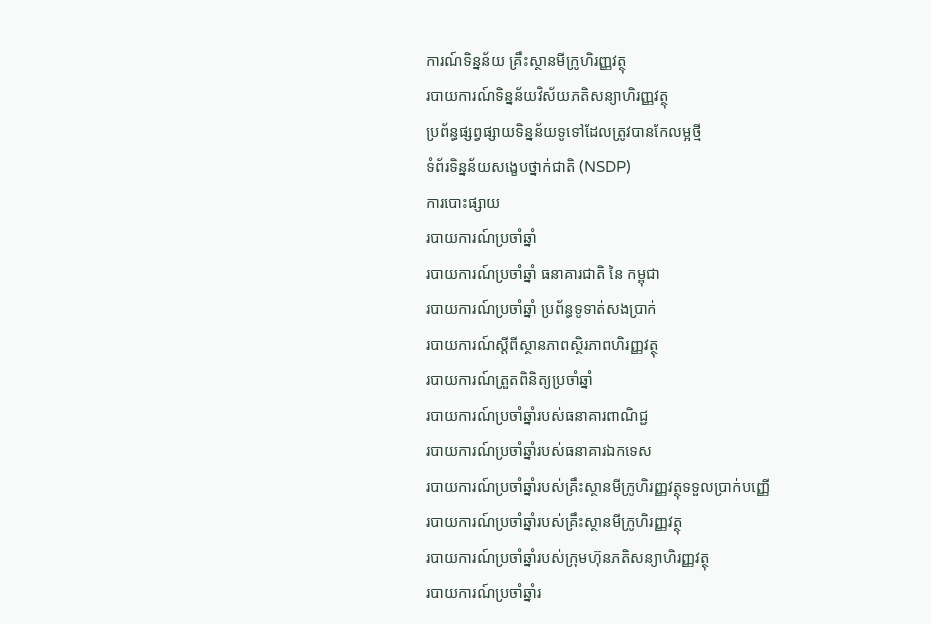ការណ៍ទិន្នន័យ គ្រឹះស្ថានមីក្រូហិរញ្ញវត្ថុ
របាយការណ៍ទិន្នន័យវិស័យភតិសន្យាហិរញ្ញវត្ថុ
ប្រព័ន្ធផ្សព្វផ្សាយទិន្នន័យទូទៅដែលត្រូវបានកែលម្អថ្មី
ទំព័រទិន្នន័យសង្ខេបថ្នាក់ជាតិ (NSDP)
ការបោះផ្សាយ
របាយការណ៍ប្រចាំឆ្នាំ
របាយការណ៍ប្រចាំឆ្នាំ ធនាគារជាតិ នៃ កម្ពុជា
របាយការណ៍ប្រចាំឆ្នាំ ប្រព័ន្ធទូទាត់សងប្រាក់
របាយការណ៍ស្តីពីស្ថានភាពស្ថិរភាពហិរញ្ញវត្ថុ
របាយការណ៍ត្រួតពិនិត្យប្រចាំឆ្នាំ
របាយការណ៍ប្រចាំឆ្នាំរបស់ធនាគារពាណិជ្ជ
របាយការណ៍ប្រចាំឆ្នាំរបស់ធនាគារឯកទេស
របាយការណ៍ប្រចាំឆ្នាំរបស់គ្រឹះស្ថានមីក្រូហិរញ្ញវត្ថុទទួលប្រាក់បញ្ញើ
របាយការណ៍ប្រចាំឆ្នាំរបស់គ្រឹះស្ថានមីក្រូហិរញ្ញវត្ថុ
របាយការណ៍ប្រចាំឆ្នាំរបស់ក្រុមហ៊ុនភតិសន្យាហិរញ្ញវត្ថុ
របាយការណ៍ប្រចាំឆ្នាំរ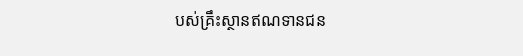បស់គ្រឹះស្ថានឥណទានជន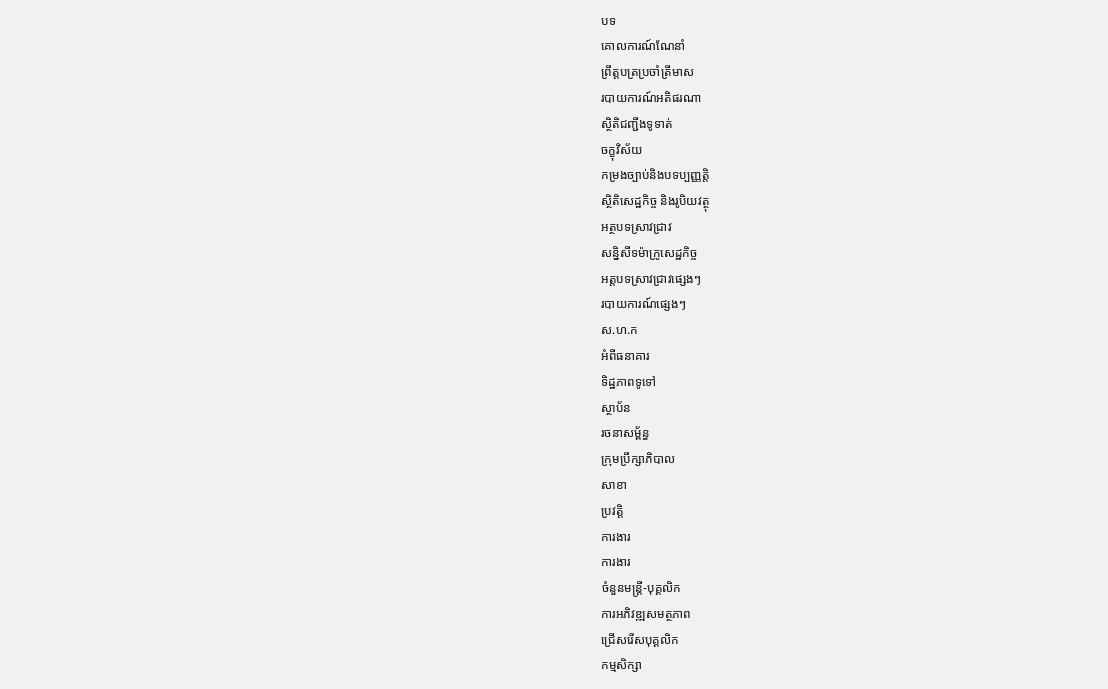បទ
គោលការណ៍ណែនាំ
ព្រឹត្តបត្រប្រចាំត្រីមាស
របាយការណ៍អតិផរណា
ស្ថិតិជញ្ជីងទូទាត់
ចក្ខុវិស័យ
កម្រងច្បាប់និងបទប្បញ្ញត្តិ
ស្ថិតិសេដ្ឋកិច្ច និងរូបិយវត្ថុ
អត្ថបទស្រាវជ្រាវ
សន្និសីទម៉ាក្រូសេដ្ឋកិច្ច
អត្តបទស្រាវជ្រាវផ្សេងៗ
របាយការណ៍ផ្សេងៗ
ស.ហ.ក
អំពីធនាគារ
ទិដ្ឋភាពទូទៅ
ស្ថាប័ន
រចនាសម្ព័ន្ធ
ក្រុមប្រឹក្សាភិបាល
សាខា
ប្រវត្តិ
ការងារ
ការងារ
ចំនួនមន្ត្រី-បុគ្គលិក
ការអភិវឌ្ឍសមត្ថភាព
ជ្រើសរើសបុគ្គលិក
កម្មសិក្សា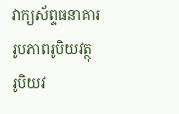វាក្យស័ព្ទធនាគារ
រូបភាពរូបិយវត្ថុ
រូបិយវ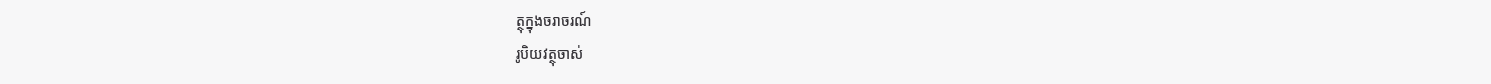ត្ថុក្នុងចរាចរណ៍
រូបិយវត្ថុចាស់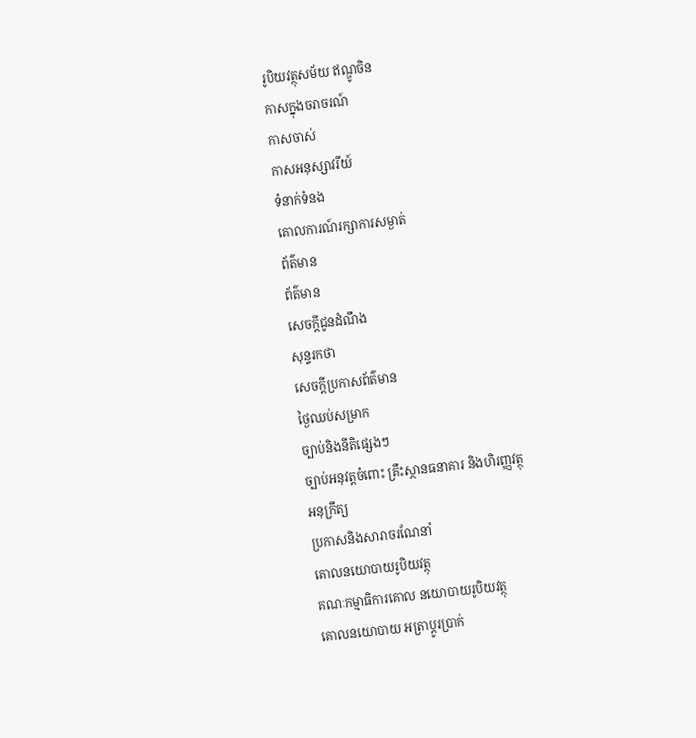រូបិយវត្ថុសម័យ ឥណ្ឌូចិន
កាសក្នុងចរាចរណ៍
កាសចាស់
កាសអនុស្សាវរីយ៍
ទំនាក់ទំនង
គោលការណ៍រក្សាការសម្ងាត់
ព័ត៌មាន
ព័ត៌មាន
សេចក្តីជូនដំណឹង
សុន្ទរកថា
សេចក្តីប្រកាសព័ត៌មាន
ថ្ងៃឈប់សម្រាក
ច្បាប់និងនីតិផ្សេងៗ
ច្បាប់អនុវត្តចំពោះ គ្រឹះស្ថានធនាគារ និងហិរញ្ញវត្ថុ
អនុក្រឹត្យ
ប្រកាសនិងសារាចរណែនាំ
គោលនយោបាយរូបិយវត្ថុ
គណៈកម្មាធិការគោល នយោបាយរូបិយវត្ថុ
គោលនយោបាយ អត្រាប្តូរប្រាក់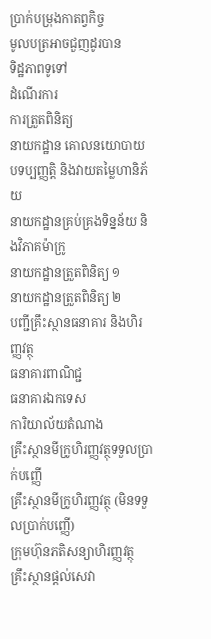ប្រាក់បម្រុងកាតព្វកិច្ច
មូលបត្រអាចជួញដូរបាន
ទិដ្ឋភាពទូទៅ
ដំណើរការ
ការត្រួតពិនិត្យ
នាយកដ្ឋាន គោលនយោបាយបទប្បញ្ញត្តិ និងវាយតម្លៃហានិភ័យ
នាយកដ្ឋានគ្រប់គ្រងទិន្នន័យ និងវិភាគម៉ាក្រូ
នាយកដ្ឋានត្រួតពិនិត្យ ១
នាយកដ្ឋានត្រួតពិនិត្យ ២
បញ្ជីគ្រឹះស្ថានធនាគារ និងហិរញ្ញវត្ថុ
ធនាគារពាណិជ្ជ
ធនាគារឯកទេស
ការិយាល័យតំណាង
គ្រឹះស្ថានមីក្រូហិរញ្ញវត្ថុទទួលប្រាក់បញ្ញើ
គ្រឹះស្ថានមីក្រូហិរញ្ញវត្ថុ (មិនទទួលប្រាក់បញ្ញើ)
ក្រុមហ៊ុនភតិសន្យាហិរញ្ញវត្ថុ
គ្រឹះស្ថានផ្ដល់សេវា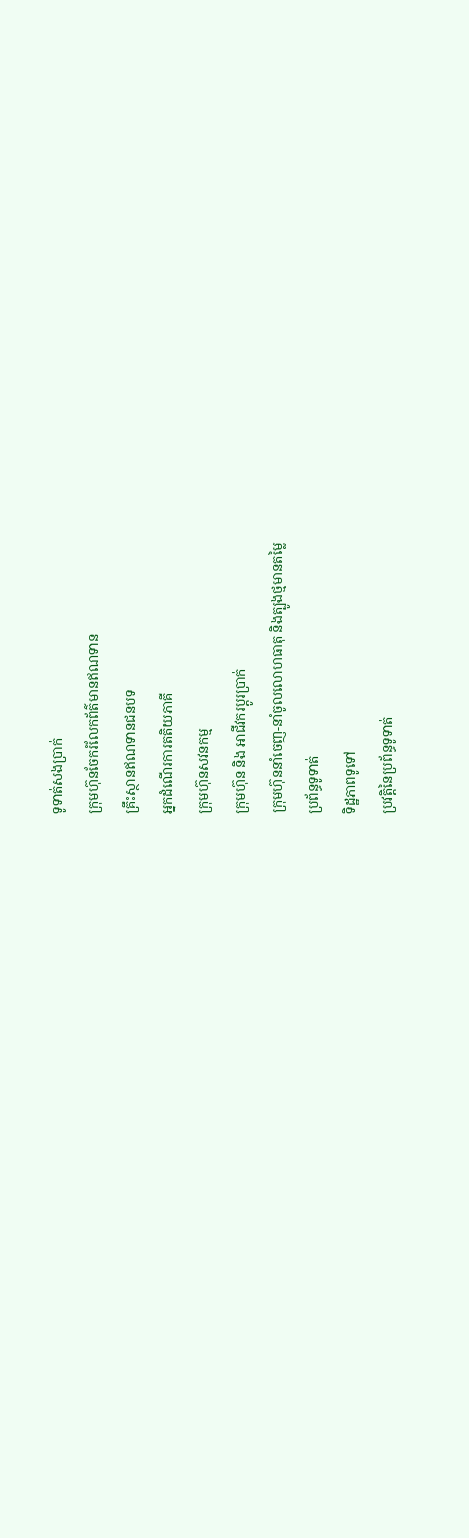ទូទាត់សងប្រាក់
ក្រុមហ៊ុនចែករំលែកព័ត៌មានឥណទាន
គ្រឹះស្ថានឥណទានជនបទ
អ្នកដំណើរការតតិយភាគី
ក្រុមហ៊ុនសវនកម្ម
ក្រុមហ៊ុន និង អាជីវករប្តូរប្រាក់
ក្រុមហ៊ុននាំចេញ-នាំចូលលោហធាតុ និងត្បូងថ្មមានតម្លៃ
ប្រព័ន្ធទូទាត់
ទិដ្ឋភាពទូទៅ
ប្រវត្តិនៃប្រព័ន្ធទូទាត់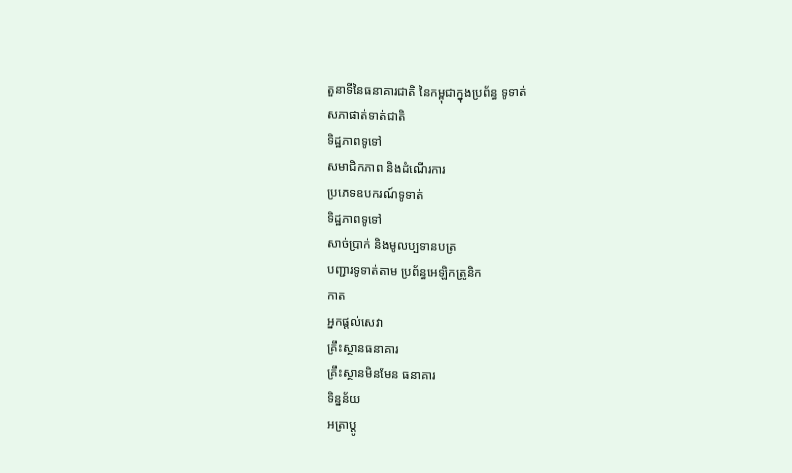តួនាទីនៃធនាគារជាតិ នៃកម្ពុជាក្នុងប្រព័ន្ធ ទូទាត់
សភាផាត់ទាត់ជាតិ
ទិដ្ឋភាពទូទៅ
សមាជិកភាព និងដំណើរការ
ប្រភេទឧបករណ៍ទូទាត់
ទិដ្ឋភាពទូទៅ
សាច់ប្រាក់ និងមូលប្បទានបត្រ
បញ្ជារទូទាត់តាម ប្រព័ន្ធអេឡិកត្រូនិក
កាត
អ្នកផ្តល់សេវា
គ្រឹះស្ថានធនាគារ
គ្រឹះស្ថានមិនមែន ធនាគារ
ទិន្នន័យ
អត្រាប្តូ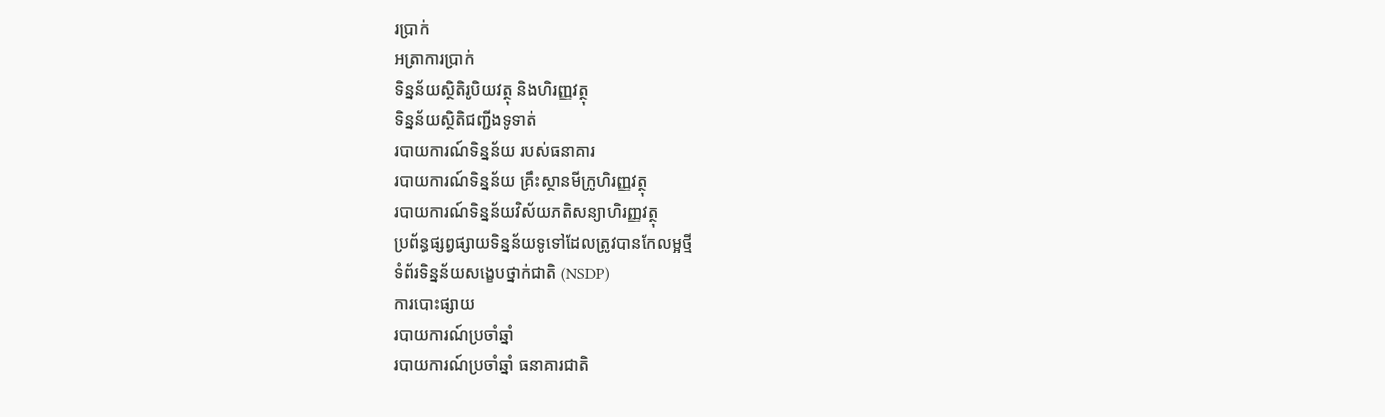របា្រក់
អត្រាការប្រាក់
ទិន្នន័យស្ថិតិរូបិយវត្ថុ និងហិរញ្ញវត្ថុ
ទិន្នន័យស្ថិតិជញ្ជីងទូទាត់
របាយការណ៍ទិន្នន័យ របស់ធនាគារ
របាយការណ៍ទិន្នន័យ គ្រឹះស្ថានមីក្រូហិរញ្ញវត្ថុ
របាយការណ៍ទិន្នន័យវិស័យភតិសន្យាហិរញ្ញវត្ថុ
ប្រព័ន្ធផ្សព្វផ្សាយទិន្នន័យទូទៅដែលត្រូវបានកែលម្អថ្មី
ទំព័រទិន្នន័យសង្ខេបថ្នាក់ជាតិ (NSDP)
ការបោះផ្សាយ
របាយការណ៍ប្រចាំឆ្នាំ
របាយការណ៍ប្រចាំឆ្នាំ ធនាគារជាតិ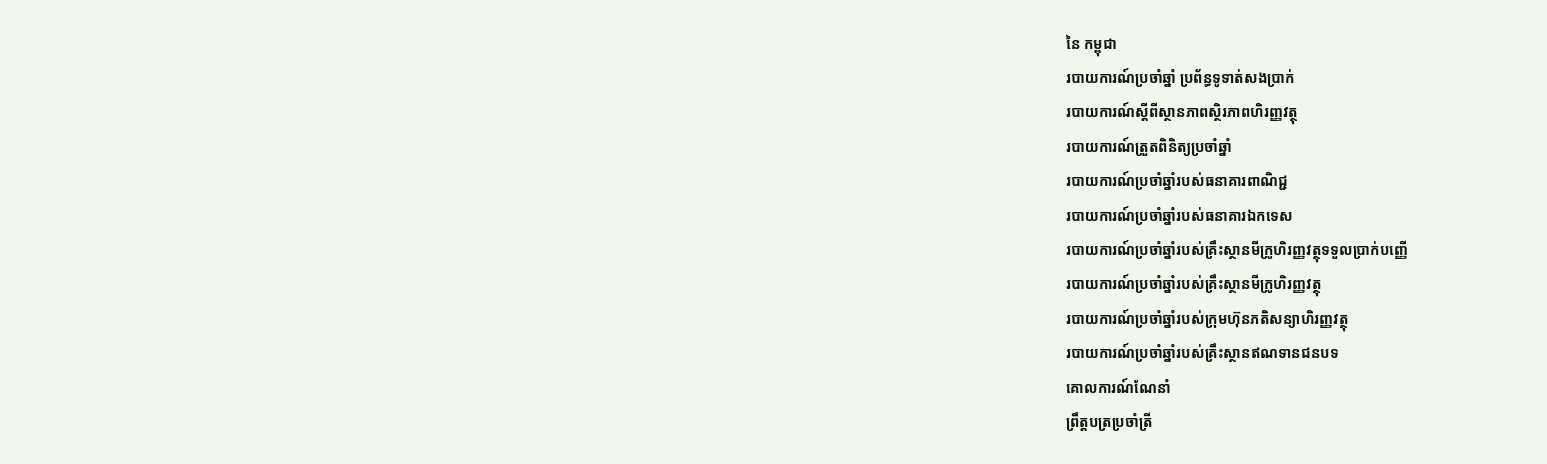នៃ កម្ពុជា
របាយការណ៍ប្រចាំឆ្នាំ ប្រព័ន្ធទូទាត់សងប្រាក់
របាយការណ៍ស្តីពីស្ថានភាពស្ថិរភាពហិរញ្ញវត្ថុ
របាយការណ៍ត្រួតពិនិត្យប្រចាំឆ្នាំ
របាយការណ៍ប្រចាំឆ្នាំរបស់ធនាគារពាណិជ្ជ
របាយការណ៍ប្រចាំឆ្នាំរបស់ធនាគារឯកទេស
របាយការណ៍ប្រចាំឆ្នាំរបស់គ្រឹះស្ថានមីក្រូហិរញ្ញវត្ថុទទួលប្រាក់បញ្ញើ
របាយការណ៍ប្រចាំឆ្នាំរបស់គ្រឹះស្ថានមីក្រូហិរញ្ញវត្ថុ
របាយការណ៍ប្រចាំឆ្នាំរបស់ក្រុមហ៊ុនភតិសន្យាហិរញ្ញវត្ថុ
របាយការណ៍ប្រចាំឆ្នាំរបស់គ្រឹះស្ថានឥណទានជនបទ
គោលការណ៍ណែនាំ
ព្រឹត្តបត្រប្រចាំត្រី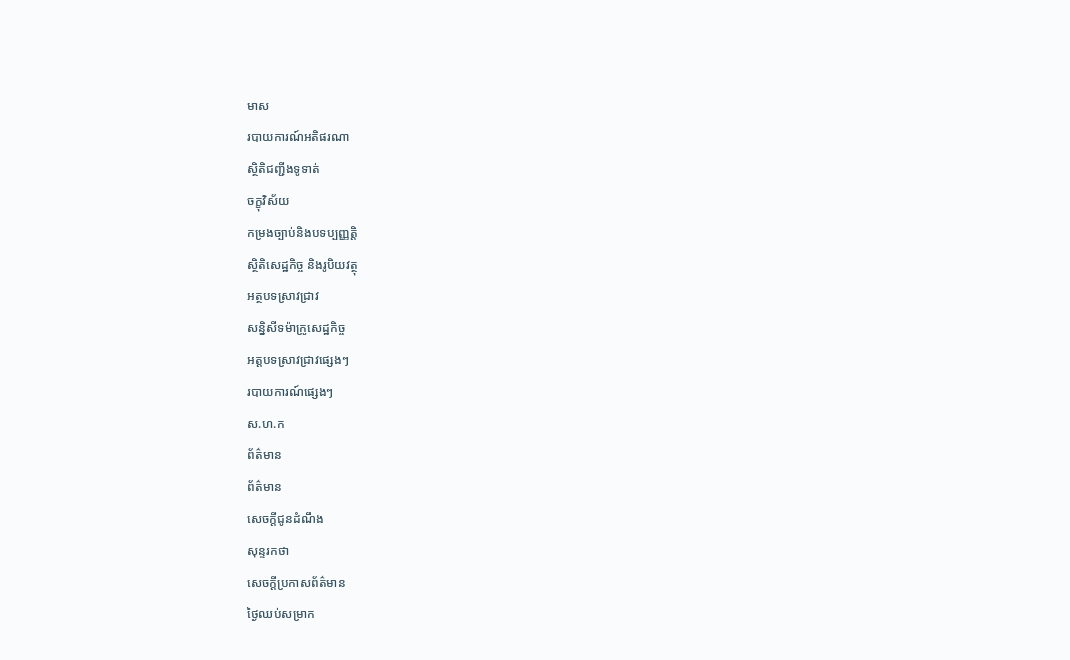មាស
របាយការណ៍អតិផរណា
ស្ថិតិជញ្ជីងទូទាត់
ចក្ខុវិស័យ
កម្រងច្បាប់និងបទប្បញ្ញត្តិ
ស្ថិតិសេដ្ឋកិច្ច និងរូបិយវត្ថុ
អត្ថបទស្រាវជ្រាវ
សន្និសីទម៉ាក្រូសេដ្ឋកិច្ច
អត្តបទស្រាវជ្រាវផ្សេងៗ
របាយការណ៍ផ្សេងៗ
ស.ហ.ក
ព័ត៌មាន
ព័ត៌មាន
សេចក្តីជូនដំណឹង
សុន្ទរកថា
សេចក្តីប្រកាសព័ត៌មាន
ថ្ងៃឈប់សម្រាក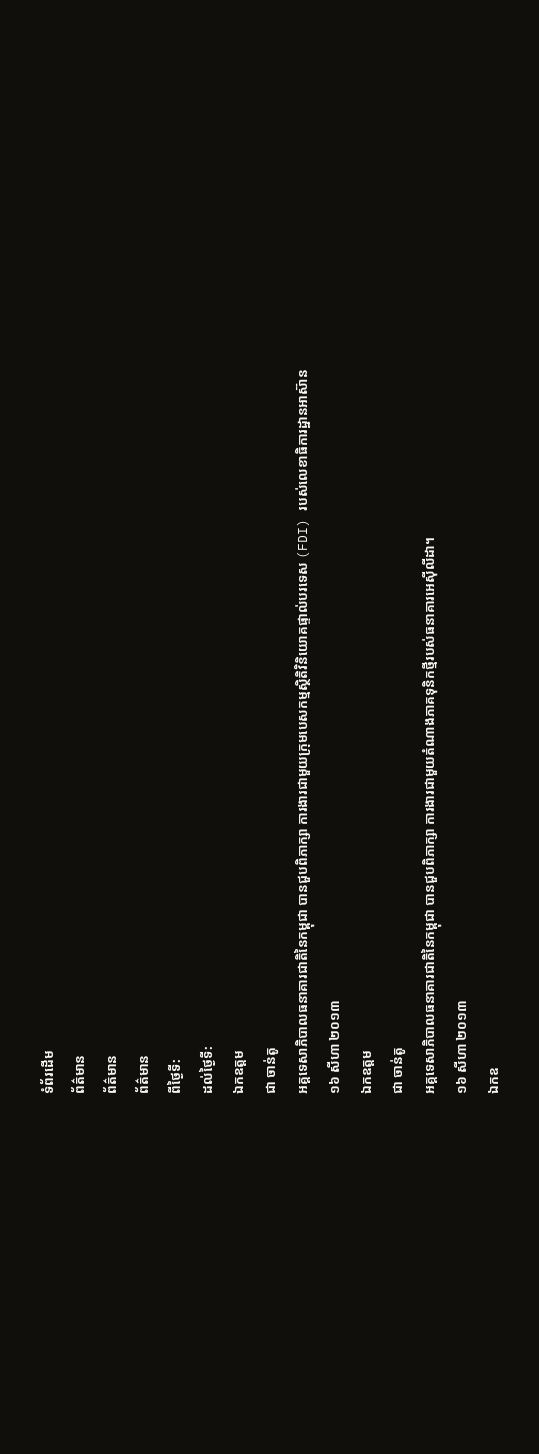ទំព័រដើម
ព័ត៌មាន
ព័ត៌មាន
ព័ត៌មាន
ពីថ្ងៃទី:
ដល់ថ្ងៃទី:
ឯកឧត្តម
ជា ចាន់តូ
អគ្គទេសាភិបាលធនាគារជាតិនៃកម្ពុជា បានជួបពិភាក្សា ការងារជាមួយក្រុមបេសកម្មស្ថិតិវិនិយោគផ្ទាល់បរទេស (FDI) របស់លេខាធិការដ្ឋានអាស៊ាន
១៦ សីហា ២០១៣
ឯកឧត្តម
ជា ចាន់តូ
អគ្គទេសាភិបាលធនាគារជាតិនៃកម្ពុជា បានជួបពិភាក្សា ការងារជាមួយតំណាងភាគទុនិកថ្មីរបស់ធនាគារអេស៊ីលីដា។
១៦ សីហា ២០១៣
ឯកឧ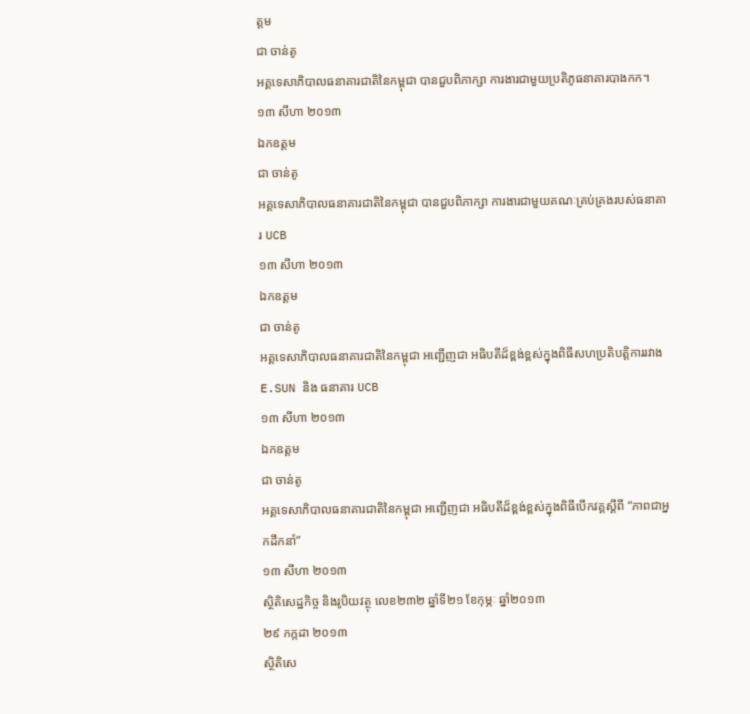ត្តម
ជា ចាន់តូ
អគ្គទេសាភិបាលធនាគារជាតិនៃកម្ពុជា បានជួបពិភាក្សា ការងារជាមួយប្រតិភូធនាគារបាងកក។
១៣ សីហា ២០១៣
ឯកឧត្តម
ជា ចាន់តូ
អគ្គទេសាភិបាលធនាគារជាតិនៃកម្ពុជា បានជួបពិភាក្សា ការងារជាមួយគណៈគ្រប់គ្រងរបស់ធនាគារ UCB
១៣ សីហា ២០១៣
ឯកឧត្តម
ជា ចាន់តូ
អគ្គទេសាភិបាលធនាគារជាតិនៃកម្ពុជា អញ្ជើញជា អធិបតីដ៏ខ្ពង់ខ្ពស់ក្នុងពិធីសហប្រតិបត្តិការរវាង E.SUN និង ធនាគារ UCB
១៣ សីហា ២០១៣
ឯកឧត្តម
ជា ចាន់តូ
អគ្គទេសាភិបាលធនាគារជាតិនៃកម្ពុជា អញ្ជើញជា អធិបតីដ៏ខ្ពង់ខ្ពស់ក្នុងពិធីបើកវគ្គស្តីពី “ភាពជាអ្នកដឹកនាំ”
១៣ សីហា ២០១៣
ស្ថិតិសេដ្ឋកិច្ច និងរូបិយវត្ថុ លេខ២៣២ ឆ្នាំទី២១ ខែកុម្ភៈ ឆ្នាំ២០១៣
២៩ កក្កដា ២០១៣
ស្ថិតិសេ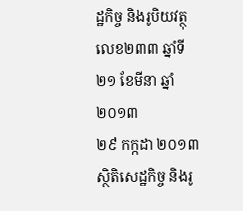ដ្ឋកិច្ច និងរូបិយវត្ថុ លេខ២៣៣ ឆ្នាំទី២១ ខែមីនា ឆ្នាំ២០១៣
២៩ កក្កដា ២០១៣
ស្ថិតិសេដ្ឋកិច្ច និងរូ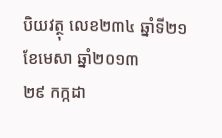បិយវត្ថុ លេខ២៣៤ ឆ្នាំទី២១ ខែមេសា ឆ្នាំ២០១៣
២៩ កក្កដា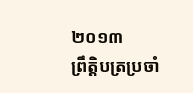២០១៣
ព្រឹត្តិបត្រប្រចាំ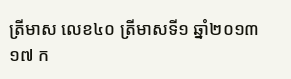ត្រីមាស លេខ៤០ ត្រីមាសទី១ ឆ្នាំ២០១៣
១៧ ក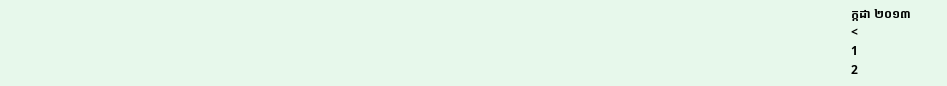ក្កដា ២០១៣
<
1
2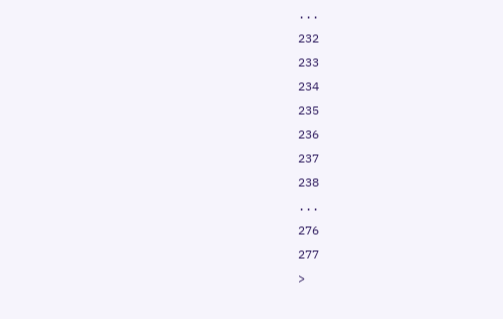...
232
233
234
235
236
237
238
...
276
277
>